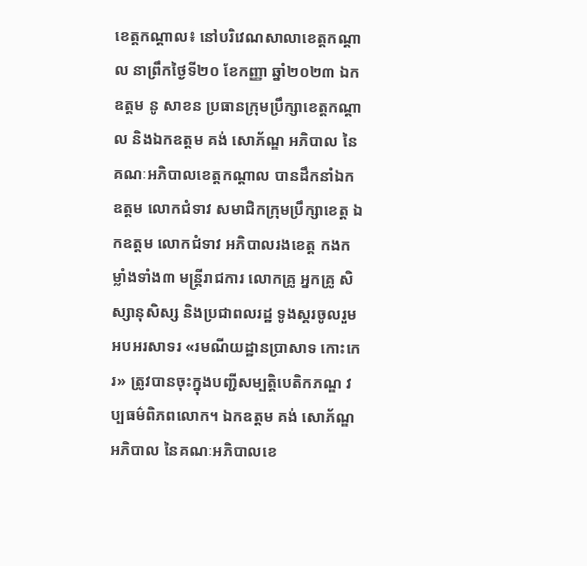ខេត្តកណ្ដាល៖ នៅបរិវេណសាលាខេត្តកណ្ដាល នាព្រឹកថ្ងៃទី២០ ខែកញ្ញា ឆ្នាំ២០២៣ ឯកឧត្ដម នូ សាខន ប្រធានក្រុមប្រឹក្សាខេត្តកណ្ដាល និងឯកឧត្ដម គង់ សោភ័ណ្ឌ អភិបាល នៃគណៈអភិបាលខេត្តកណ្ដាល បានដឹកនាំឯកឧត្ដម លោកជំទាវ សមាជិកក្រុមប្រឹក្សាខេត្ត ឯកឧត្ដម លោកជំទាវ អភិបាលរងខេត្ត កងកម្លាំងទាំង៣ មន្ត្រីរាជការ លោកគ្រូ អ្នកគ្រូ សិស្សានុសិស្ស និងប្រជាពលរដ្ឋ ទូងស្គរចូលរួមអបអរសាទរ «រមណីយដ្ឋានប្រាសាទ កោះកេរ» ត្រូវបានចុះក្នុងបញ្ជីសម្បត្តិបេតិកភណ្ឌ វប្បធម៌ពិភពលោក។ ឯកឧត្ដម គង់ សោភ័ណ្ឌ អភិបាល នៃគណៈអភិបាលខេ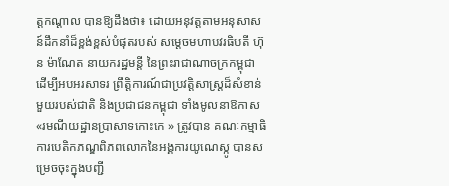ត្តកណ្ដាល បានឱ្យដឹងថា៖ ដោយអនុវត្តតាមអនុសាសន៍ដឹកនាំដ៏ខ្ពង់ខ្ពស់បំផុតរបស់ សម្ដេចមហាបវរធិបតី ហ៊ុន ម៉ាណែត នាយករដ្ឋមន្តី នៃព្រះរាជាណាចក្រកម្ពុជា ដើម្បីអបអរសាទរ ព្រឹត្តិការណ៍ជាប្រវត្តិសាស្ត្រដ៏សំខាន់ មួយរបស់ជាតិ និងប្រជាជនកម្ពុជា ទាំងមូលនាឱកាស «រមណីយដ្ឋានប្រាសាទកោះកេ » ត្រូវបាន គណៈកម្មាធិការបេតិកភណ្ឌពិភពលោកនៃអង្គការយូណេស្កូ បានសម្រេចចុះក្នុងបញ្ជី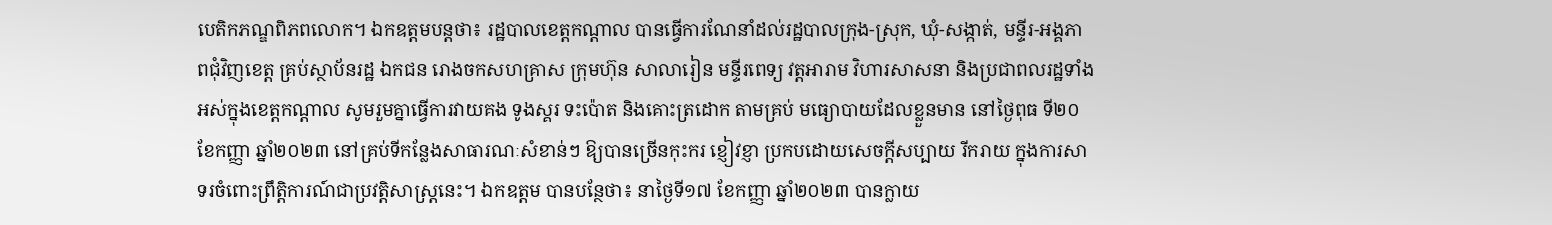បេតិកភណ្ឌពិភពលោក។ ឯកឧត្ដមបន្តថា៖ រដ្ឋបាលខេត្តកណ្ដាល បានធ្វើការណែនាំដល់រដ្ឋបាលក្រុង-ស្រុក, ឃុំ-សង្កាត់, មន្ទីរ-អង្គភាពជុំវិញខេត្ត គ្រប់ស្ថាប័នរដ្ឋ ឯកជន រោងចកសហគ្រាស ក្រុមហ៊ុន សាលារៀន មន្ទីរពេទ្យ វត្តអារាម វិហារសាសនា និងប្រជាពលរដ្ឋទាំងអស់ក្នុងខេត្តកណ្ដាល សូមរួមគ្នាធ្វើការវាយគង ទូងស្គរ ទះប៉ោត និងគោះត្រដោក តាមគ្រប់ មធ្យោបាយដែលខ្លួនមាន នៅថ្ងៃពុធ ទី២០ ខែកញ្ញា ឆ្នាំ២០២៣ នៅគ្រប់ទីកន្លែងសាធារណៈសំខាន់ៗ ឱ្យបានច្រើនកុះករ ខ្ញៀវខ្ញា ប្រកបដោយសេចក្ដីសប្បាយ រីករាយ ក្នុងការសាទរចំពោះព្រឹត្តិការណ៍ជាប្រវត្តិសាស្ត្រនេះ។ ឯកឧត្ដម បានបន្ថែថា៖ នាថ្ងៃទី១៧ ខែកញ្ញា ឆ្នាំ២០២៣ បានក្លាយ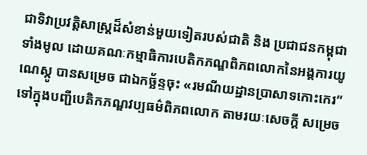ជាទិវាប្រវត្តិសាស្ត្រដ៏សំខាន់មួយទៀតរបស់ជាតិ និង ប្រជាជនកម្ពុជា ទាំងមូល ដោយគណៈកម្មាធិការបេតិកភណ្ឌពិភពលោកនៃអង្គការយូណេស្កូ បានសម្រេច ជាឯកច្ឆ័ន្ទចុះ «រមណីយដ្ឋានប្រាសាទកោះកេរ” ទៅក្នុងបញ្ជីបេតិកភណ្ឌវប្បធម៌ពិភពលោក តាមរយៈសេចក្ដី សម្រេច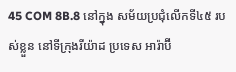45 COM 8B.8 នៅក្នុង សម័យប្រជុំលើកទី៤៥ របស់ខ្លួន នៅទីក្រុងរីយ៉ាដ ប្រទេស អារ៉ាប៊ី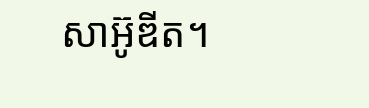សាអ៊ូឌីត។